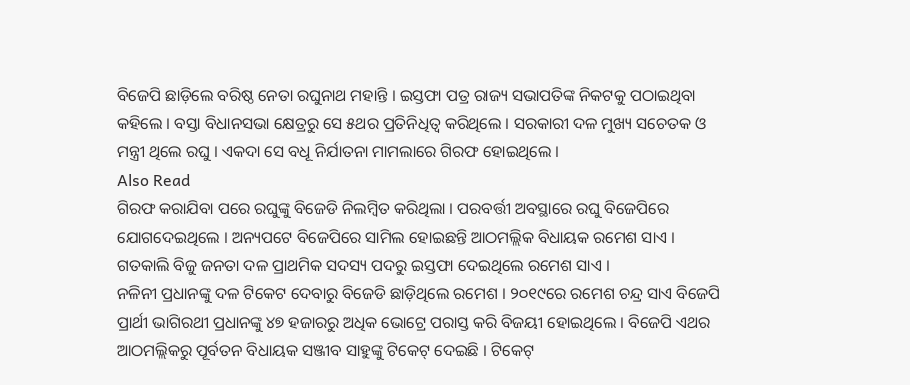ବିଜେପି ଛାଡ଼ିଲେ ବରିଷ୍ଠ ନେତା ରଘୁନାଥ ମହାନ୍ତି । ଇସ୍ତଫା ପତ୍ର ରାଜ୍ୟ ସଭାପତିଙ୍କ ନିକଟକୁ ପଠାଇଥିବା କହିଲେ । ବସ୍ତା ବିଧାନସଭା କ୍ଷେତ୍ରରୁ ସେ ୫ଥର ପ୍ରତିନିଧିତ୍ୱ କରିଥିଲେ । ସରକାରୀ ଦଳ ମୁଖ୍ୟ ସଚେତକ ଓ ମନ୍ତ୍ରୀ ଥିଲେ ରଘୁ । ଏକଦା ସେ ବଧୂ ନିର୍ଯାତନା ମାମଲାରେ ଗିରଫ ହୋଇଥିଲେ ।
Also Read
ଗିରଫ କରାଯିବା ପରେ ରଘୁଙ୍କୁ ବିଜେଡି ନିଲମ୍ବିତ କରିଥିଲା । ପରବର୍ତ୍ତୀ ଅବସ୍ଥାରେ ରଘୁ ବିଜେପିରେ ଯୋଗଦେଇଥିଲେ । ଅନ୍ୟପଟେ ବିଜେପିରେ ସାମିଲ ହୋଇଛନ୍ତି ଆଠମଲ୍ଲିକ ବିଧାୟକ ରମେଶ ସାଏ । ଗତକାଲି ବିଜୁ ଜନତା ଦଳ ପ୍ରାଥମିକ ସଦସ୍ୟ ପଦରୁ ଇସ୍ତଫା ଦେଇଥିଲେ ରମେଶ ସାଏ ।
ନଳିନୀ ପ୍ରଧାନଙ୍କୁ ଦଳ ଟିକେଟ ଦେବାରୁ ବିଜେଡି ଛାଡ଼ିଥିଲେ ରମେଶ । ୨୦୧୯ରେ ରମେଶ ଚନ୍ଦ୍ର ସାଏ ବିଜେପି ପ୍ରାର୍ଥୀ ଭାଗିରଥୀ ପ୍ରଧାନଙ୍କୁ ୪୭ ହଜାରରୁ ଅଧିକ ଭୋଟ୍ରେ ପରାସ୍ତ କରି ବିଜୟୀ ହୋଇଥିଲେ । ବିଜେପି ଏଥର ଆଠମଲ୍ଲିକରୁ ପୂର୍ବତନ ବିଧାୟକ ସଞ୍ଜୀବ ସାହୁଙ୍କୁ ଟିକେଟ୍ ଦେଇଛି । ଟିକେଟ୍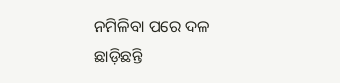ନମିଳିବା ପରେ ଦଳ ଛାଡ଼ିଛନ୍ତି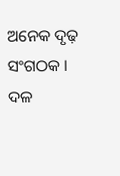ଅନେକ ଦୃଢ଼ ସଂଗଠକ । ଦଳ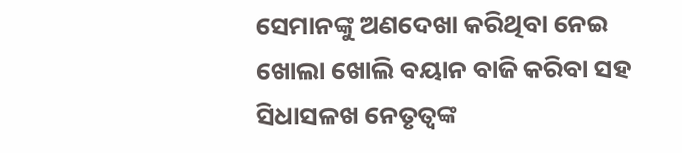ସେମାନଙ୍କୁ ଅଣଦେଖା କରିଥିବା ନେଇ ଖୋଲା ଖୋଲି ବୟାନ ବାଜି କରିବା ସହ ସିଧାସଳଖ ନେତୃତ୍ୱଙ୍କ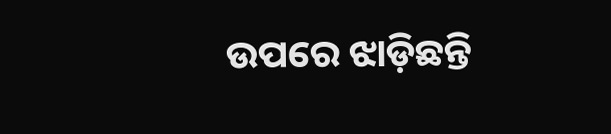ଉପରେ ଝାଡ଼ିଛନ୍ତି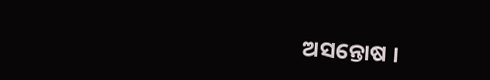ଅସନ୍ତୋଷ ।